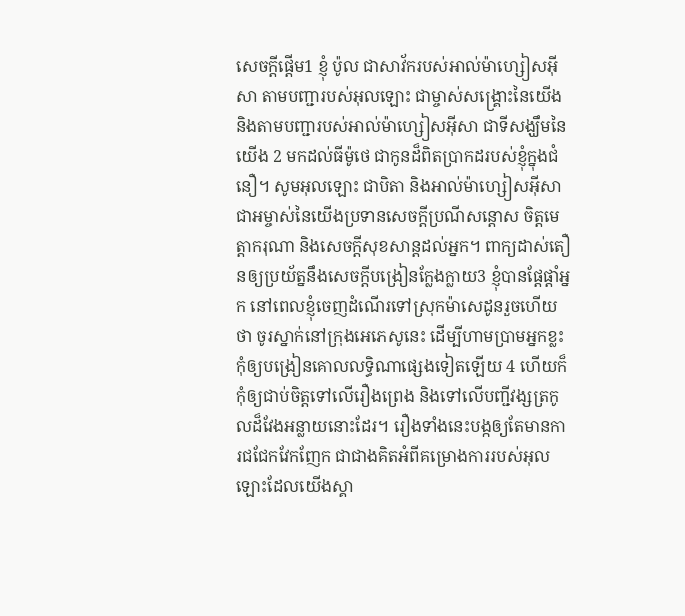សេចក្ដីផ្ដើម1 ខ្ញុំ ប៉ូល ជាសាវ័ករបស់អាល់ម៉ាហ្សៀសអ៊ីសា តាមបញ្ជារបស់អុលឡោះ ជាម្ចាស់សង្គ្រោះនៃយើង និងតាមបញ្ជារបស់អាល់ម៉ាហ្សៀសអ៊ីសា ជាទីសង្ឃឹមនៃយើង 2 មកដល់ធីម៉ូថេ ជាកូនដ៏ពិតប្រាកដរបស់ខ្ញុំក្នុងជំនឿ។ សូមអុលឡោះ ជាបិតា និងអាល់ម៉ាហ្សៀសអ៊ីសា ជាអម្ចាស់នៃយើងប្រទានសេចក្តីប្រណីសន្តោស ចិត្តមេត្ដាករុណា និងសេចក្ដីសុខសាន្ដដល់អ្នក។ ពាក្យដាស់តឿនឲ្យប្រយ័ត្ននឹងសេចក្ដីបង្រៀនក្លែងក្លាយ3 ខ្ញុំបានផ្ដែផ្ដាំអ្នក នៅពេលខ្ញុំចេញដំណើរទៅស្រុកម៉ាសេដូនរួចហើយថា ចូរស្នាក់នៅក្រុងអេភេសូនេះ ដើម្បីហាមប្រាមអ្នកខ្លះ កុំឲ្យបង្រៀនគោលលទ្ធិណាផ្សេងទៀតឡើយ 4 ហើយក៏កុំឲ្យជាប់ចិត្ដទៅលើរឿងព្រេង និងទៅលើបញ្ជីវង្សត្រកូលដ៏វែងអន្លាយនោះដែរ។ រឿងទាំងនេះបង្កឲ្យតែមានការជជែកវែកញែក ជាជាងគិតអំពីគម្រោងការរបស់អុលឡោះដែលយើងស្គា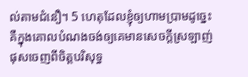ល់តាមជំនឿ។ 5 ហេតុដែលខ្ញុំឲ្យហាមប្រាមដូច្នេះ គឺក្នុងគោលបំណងចង់ឲ្យគេមានសេចក្ដីស្រឡាញ់ផុសចេញពីចិត្ដបរិសុទ្ធ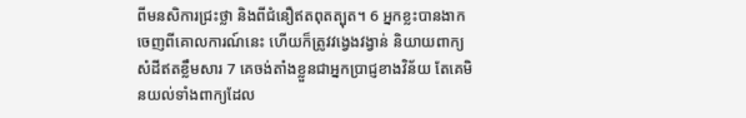ពីមនសិការជ្រះថ្លា និងពីជំនឿឥតពុតត្បុត។ 6 អ្នកខ្លះបានងាកចេញពីគោលការណ៍នេះ ហើយក៏ត្រូវវង្វេងវង្វាន់ និយាយពាក្យសំដីឥតខ្លឹមសារ 7 គេចង់តាំងខ្លួនជាអ្នកប្រាជ្ញខាងវិន័យ តែគេមិនយល់ទាំងពាក្យដែល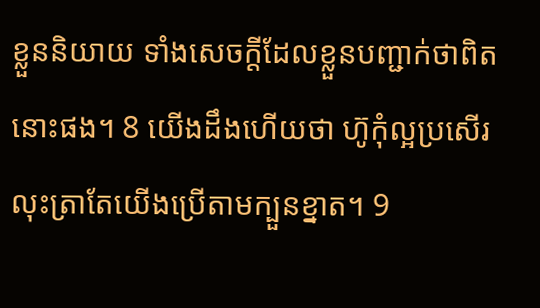ខ្លួននិយាយ ទាំងសេចក្ដីដែលខ្លួនបញ្ជាក់ថាពិតនោះផង។ 8 យើងដឹងហើយថា ហ៊ូកុំល្អប្រសើរ លុះត្រាតែយើងប្រើតាមក្បួនខ្នាត។ 9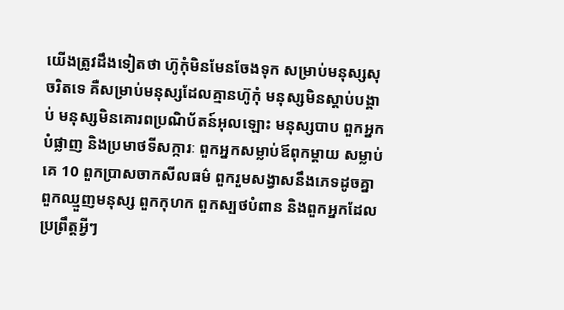យើងត្រូវដឹងទៀតថា ហ៊ូកុំមិនមែនចែងទុក សម្រាប់មនុស្សសុចរិតទេ គឺសម្រាប់មនុស្សដែលគ្មានហ៊ូកុំ មនុស្សមិនស្ដាប់បង្គាប់ មនុស្សមិនគោរពប្រណិប័តន៍អុលឡោះ មនុស្សបាប ពួកអ្នកបំផ្លាញ និងប្រមាថទីសក្ការៈ ពួកអ្នកសម្លាប់ឪពុកម្ដាយ សម្លាប់គេ 10 ពួកប្រាសចាកសីលធម៌ ពួករួមសង្វាសនឹងភេទដូចគ្នា ពួកឈ្មួញមនុស្ស ពួកកុហក ពួកស្បថបំពាន និងពួកអ្នកដែលប្រព្រឹត្ដអ្វីៗ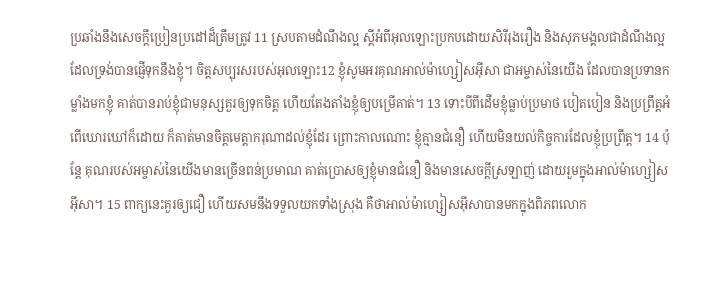ប្រឆាំងនឹងសេចក្ដីប្រៀនប្រដៅដ៏ត្រឹមត្រូវ 11 ស្របតាមដំណឹងល្អ ស្ដីអំពីអុលឡោះប្រកបដោយសិរីរុងរឿង និងសុភមង្គលជាដំណឹងល្អ ដែលទ្រង់បានផ្ញើទុកនឹងខ្ញុំ។ ចិត្តសប្បុរសរបស់អុលឡោះ12 ខ្ញុំសូមអរគុណអាល់ម៉ាហ្សៀសអ៊ីសា ជាអម្ចាស់នៃយើង ដែលបានប្រទានកម្លាំងមកខ្ញុំ គាត់បានរាប់ខ្ញុំជាមនុស្សគួរឲ្យទុកចិត្ដ ហើយតែងតាំងខ្ញុំឲ្យបម្រើគាត់។ 13 ទោះបីពីដើមខ្ញុំធ្លាប់ប្រមាថ បៀតបៀន និងប្រព្រឹត្ដអំពើឃោរឃៅក៏ដោយ ក៏គាត់មានចិត្តមេត្ដាករុណាដល់ខ្ញុំដែរ ព្រោះកាលណោះ ខ្ញុំគ្មានជំនឿ ហើយមិនយល់កិច្ចការដែលខ្ញុំប្រព្រឹត្ដ។ 14 ប៉ុន្ដែ គុណរបស់អម្ចាស់នៃយើងមានច្រើនពន់ប្រមាណ គាត់ប្រោសឲ្យខ្ញុំមានជំនឿ និងមានសេចក្ដីស្រឡាញ់ ដោយរួមក្នុងអាល់ម៉ាហ្សៀសអ៊ីសា។ 15 ពាក្យនេះគួរឲ្យជឿ ហើយសមនឹងទទួលយកទាំងស្រុង គឺថាអាល់ម៉ាហ្សៀសអ៊ីសាបានមកក្នុងពិភពលោក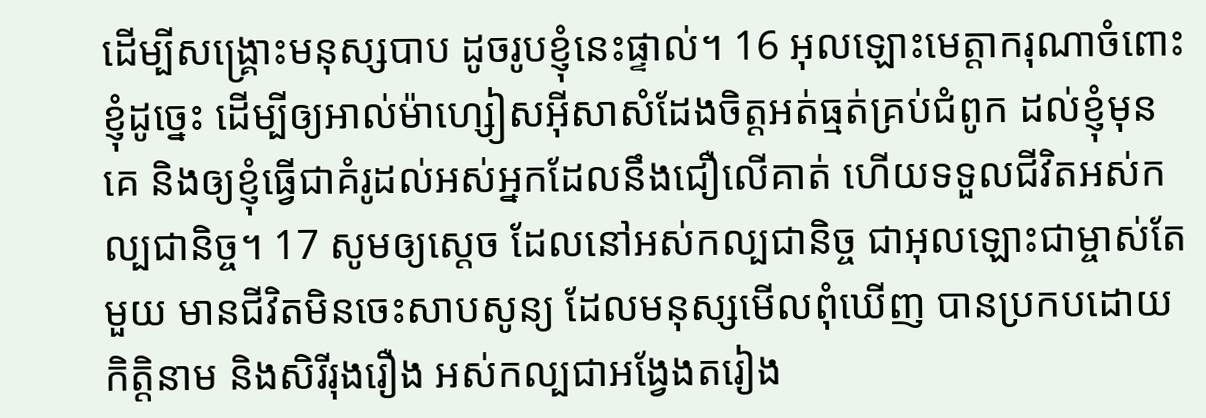ដើម្បីសង្គ្រោះមនុស្សបាប ដូចរូបខ្ញុំនេះផ្ទាល់។ 16 អុលឡោះមេត្ដាករុណាចំពោះខ្ញុំដូច្នេះ ដើម្បីឲ្យអាល់ម៉ាហ្សៀសអ៊ីសាសំដែងចិត្តអត់ធ្មត់គ្រប់ជំពូក ដល់ខ្ញុំមុនគេ និងឲ្យខ្ញុំធ្វើជាគំរូដល់អស់អ្នកដែលនឹងជឿលើគាត់ ហើយទទួលជីវិតអស់កល្បជានិច្ច។ 17 សូមឲ្យស្តេច ដែលនៅអស់កល្បជានិច្ច ជាអុលឡោះជាម្ចាស់តែមួយ មានជីវិតមិនចេះសាបសូន្យ ដែលមនុស្សមើលពុំឃើញ បានប្រកបដោយកិត្ដិនាម និងសិរីរុងរឿង អស់កល្បជាអង្វែងតរៀង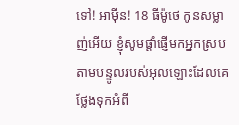ទៅ! អាម៉ីន! 18 ធីម៉ូថេ កូនសម្លាញ់អើយ ខ្ញុំសូមផ្ដាំផ្ញើមកអ្នកស្របតាមបន្ទូលរបស់អុលឡោះដែលគេថ្លែងទុកអំពី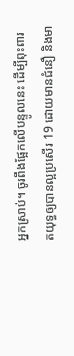អ្នកស្រាប់។ ចូរពឹងផ្អែកលើបន្ទូលនេះ ដើម្បីពុះពារតយុទ្ធឲ្យបានល្អប្រសើរ 19 ដោយមានជំនឿ និងមា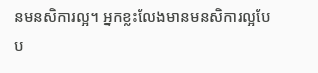នមនសិការល្អ។ អ្នកខ្លះលែងមានមនសិការល្អបែប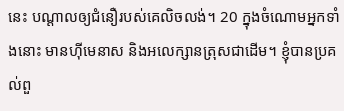នេះ បណ្ដាលឲ្យជំនឿរបស់គេលិចលង់។ 20 ក្នុងចំណោមអ្នកទាំងនោះ មានហ៊ីមេនាស និងអលេក្សានត្រុសជាដើម។ ខ្ញុំបានប្រគល់ពួ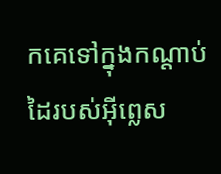កគេទៅក្នុងកណ្ដាប់ដៃរបស់អ៊ីព្លេស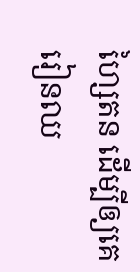ហ្សៃតន ដើម្បីឲ្យគេរៀនឈ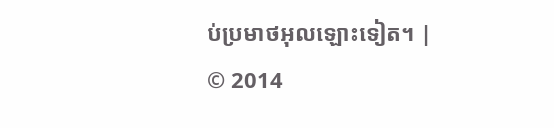ប់ប្រមាថអុលឡោះទៀត។ |
© 2014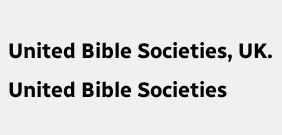United Bible Societies, UK.
United Bible Societies